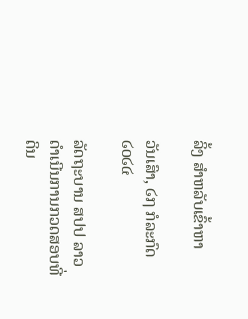ລິ້ງ ສຳຫລັບເຂົ້າຫາ

ວັນເສົາ, ໒໗ ກໍລະກົດ ໒໐໒໔

ລັດຖະບານ ສປປ ລາວ ດໍາເນີນການກວດສອບທີ່ດິນ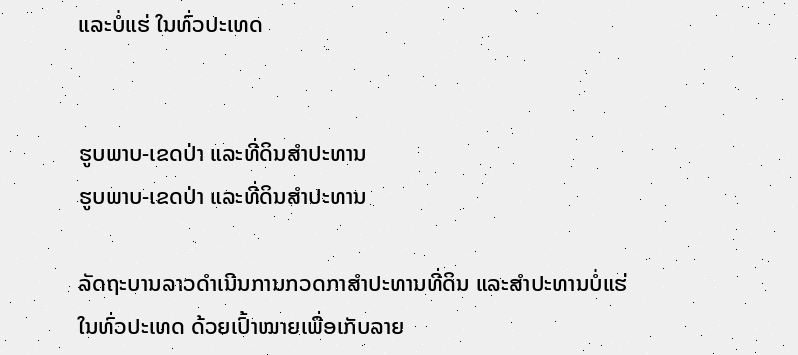ແລະບໍ່ແຮ່ ໃນທົ່ວປະເທດ


ຮູບພາບ-ເຂດປ່າ ແລະທີ່ດິນສໍາປະທານ
ຮູບພາບ-ເຂດປ່າ ແລະທີ່ດິນສໍາປະທານ

ລັດຖະບານລາວດໍາເນີນການກວດກາສໍາປະທານທີ່ດິນ ແລະສໍາປະທານບໍ່ແຮ່ໃນທົ່ວປະເທດ ດ້ວຍເປົ້າໝາຍເພື່ອເກັບລາຍ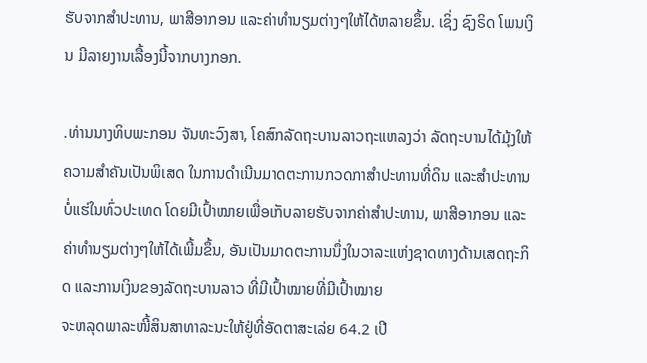ຮັບຈາກສໍາປະທານ, ພາສີອາກອນ ແລະຄ່າທໍານຽມຕ່າງໆໃຫ້ໄດ້ຫລາຍຂຶ້ນ. ເຊິ່ງ ຊົງຣິດ ໂພນເງິນ ມີລາຍງານເລື້ອງນີ້ຈາກບາງກອກ.

.ທ່ານນາງທິບພະກອນ ຈັນທະວົງສາ, ໂຄສົກລັດຖະບານລາວຖະແຫລງວ່າ ລັດຖະບານໄດ້ມຸ້ງໃຫ້ຄວາມສໍາຄັນເປັນພິເສດ ໃນການດໍາເນີນມາດຕະການກວດກາສໍາປະທານທີ່ດິນ ແລະສໍາປະທານບໍ່ແຮ່ໃນທົ່ວປະເທດ ໂດຍມີເປົ້າໝາຍເພື່ອເກັບລາຍຮັບຈາກຄ່າສໍາປະທານ, ພາສີອາກອນ ແລະຄ່າທໍານຽມຕ່າງໆໃຫ້ໄດ້ເພີ້ມຂຶ້ນ, ອັນເປັນມາດຕະການນຶ່ງໃນວາລະແຫ່ງຊາດທາງດ້ານເສດຖະກິດ ແລະການເງິນຂອງລັດຖະບານລາວ ທີ່ມີເປົ້າໝາຍທີ່ມີເປົ້າໝາຍ
ຈະຫລຸດພາລະໜີ້ສິນສາທາລະນະໃຫ້ຢູ່ທີ່ອັດຕາສະເລ່ຍ 64.2 ເປີ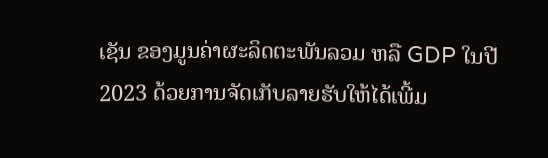ເຊັນ ຂອງມູນຄ່າຜະລິດຕະພັນລວມ ຫລື GDP ໃນປີ 2023 ດ້ວຍການຈັດເກັບລາຍຮັບໃຫ້ໄດ້ເພີ້ມ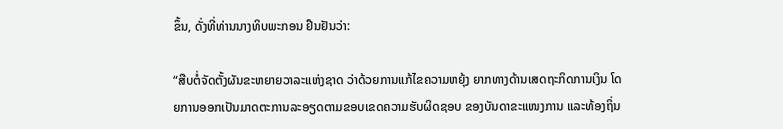ຂຶ້ນ, ດັ່ງທີ່ທ່ານນາງທິບພະກອນ ຢືນຢັນວ່າ:

“ສືບຕໍ່ຈັດຕັ້ງຜັນຂະຫຍາຍວາລະແຫ່ງຊາດ ວ່າດ້ວຍການແກ້ໄຂຄວາມຫຍຸ້ງ ຍາກທາງດ້ານເສດຖະກິດການເງິນ ໂດຍການອອກເປັນມາດຕະການລະອຽດຕາມຂອບເຂດຄວາມຮັບຜິດຊອບ ຂອງບັນດາຂະແໜງການ ແລະທ້ອງຖິ່ນ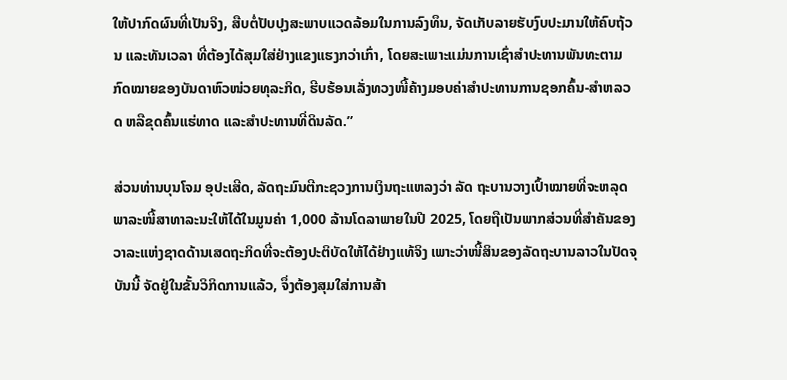ໃຫ້ປາກົດຜົນທີ່ເປັນຈິງ, ສືບຕໍ່ປັບປຸງສະພາບແວດລ້ອມໃນການລົງທຶນ, ຈັດເກັບລາຍຮັບງົບປະມານໃຫ້ຄົບຖ້ວນ ແລະທັນເວລາ ທີ່ຕ້ອງໄດ້ສຸມໃສ່ຢ່າງແຂງແຮງກວ່າເກົ່າ, ໂດຍສະເພາະແມ່ນການເຊົ່າສໍາປະທານພັນທະຕາມກົດໝາຍຂອງບັນດາຫົວໜ່ວຍທຸລະກິດ, ຮີບຮ້ອນເລັ່ງທວງໜີ້ຄ້າງມອບຄ່າສໍາປະທານການຊອກຄົ້ນ-ສໍາຫລວດ ຫລືຂຸດຄົ້ນແຮ່ທາດ ແລະສໍາປະທານທີ່ດິນລັດ.”

ສ່ວນທ່ານບຸນໂຈມ ອຸປະເສີດ, ລັດຖະມົນຕີກະຊວງການເງິນຖະແຫລງວ່າ ລັດ ຖະບານວາງເປົ້າໝາຍທີ່ຈະຫລຸດພາລະໜີ້ສາທາລະນະໃຫ້ໄດ້ໃນມູນຄ່າ 1,000 ລ້ານໂດລາພາຍໃນປີ 2025, ໂດຍຖືເປັນພາກສ່ວນທີ່ສໍາຄັນຂອງວາລະແຫ່ງຊາດດ້ານເສດຖະກິດທີ່ຈະຕ້ອງປະຕິບັດໃຫ້ໄດ້ຢ່າງແທ້ຈິງ ເພາະວ່າໜີ້ສິນຂອງລັດຖະບານລາວໃນປັດຈຸບັນນີ້ ຈັດຢູ່ໃນຂັ້ນວິກິດການແລ້ວ, ຈຶ່ງຕ້ອງສຸມໃສ່ການສ້າ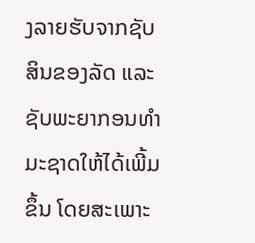ງລາຍຮັບຈາກຊັບສິນຂອງລັດ ແລະຊັບພະຍາກອນທໍາມະຊາດໃຫ້ໄດ້ເພີ້ມຂຶ້ນ ໂດຍສະເພາະ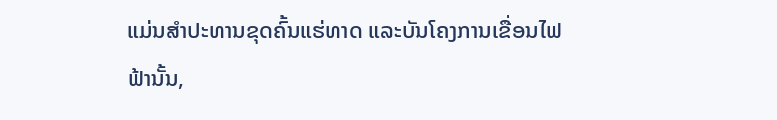ແມ່ນສໍາປະທານຂຸດຄົ້ນແຮ່ທາດ ແລະບັນໂຄງການເຂື່ອນໄຟຟ້ານັ້ນ,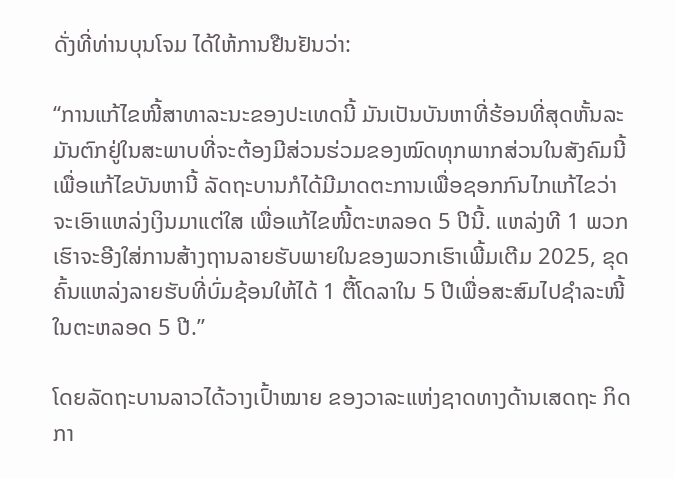ດັ່ງທີ່ທ່ານບຸນໂຈມ ໄດ້ໃຫ້ການຢືນຢັນວ່າ:

“ການແກ້ໄຂໜີ້ສາທາລະນະຂອງປະເທດນີ້ ມັນເປັນບັນຫາທີ່ຮ້ອນທີ່ສຸດຫັ້ນລະ ມັນຕົກຢູ່ໃນສະພາບທີ່ຈະຕ້ອງມີສ່ວນຮ່ວມຂອງໝົດທຸກພາກສ່ວນໃນສັງຄົມນີ້ ເພື່ອແກ້ໄຂບັນຫານີ້ ລັດຖະບານກໍໄດ້ມີມາດຕະການເພື່ອຊອກກົນໄກແກ້ໄຂວ່າ ຈະເອົາແຫລ່ງເງິນມາແຕ່ໃສ ເພື່ອແກ້ໄຂໜີ້ຕະຫລອດ 5 ປີນີ້. ແຫລ່ງທີ 1 ພວກເຮົາຈະອີງໃສ່ການສ້າງຖານລາຍຮັບພາຍໃນຂອງພວກເຮົາເພີ້ມເຕີມ 2025, ຂຸດຄົ້ນແຫລ່ງລາຍຮັບທີ່ບົ່ມຊ້ອນໃຫ້ໄດ້ 1 ຕື້ໂດລາໃນ 5 ປີເພື່ອສະສົມໄປຊໍາລະໜີ້ໃນຕະຫລອດ 5 ປີ.”

ໂດຍລັດຖະບານລາວໄດ້ວາງເປົ້າໝາຍ ຂອງວາລະແຫ່ງຊາດທາງດ້ານເສດຖະ ກິດກາ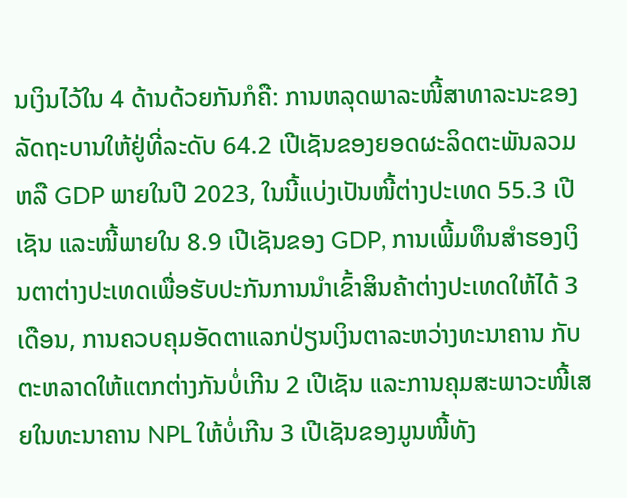ນເງິນໄວ້ໃນ 4 ດ້ານດ້ວຍກັນກໍຄື: ການຫລຸດພາລະໜີ້ສາທາລະນະຂອງລັດຖະບານໃຫ້ຢູ່ທີ່ລະດັບ 64.2 ເປີເຊັນຂອງຍອດຜະລິດຕະພັນລວມ ຫລື GDP ພາຍໃນປີ 2023, ໃນນີ້ແບ່ງເປັນໜີ້ຕ່າງປະເທດ 55.3 ເປີເຊັນ ແລະໜີ້ພາຍໃນ 8.9 ເປີເຊັນຂອງ GDP, ການເພີ້ມທຶນສໍາຮອງເງິນຕາຕ່າງປະເທດເພື່ອຮັບປະກັນການນໍາເຂົ້າສິນຄ້າຕ່າງປະເທດໃຫ້ໄດ້ 3 ເດືອນ, ການຄວບຄຸມອັດຕາແລກປ່ຽນເງິນຕາລະຫວ່າງທະນາຄານ ກັບຕະຫລາດໃຫ້ແຕກຕ່າງກັນບໍ່ເກີນ 2 ເປີເຊັນ ແລະການຄຸມສະພາວະໜີ້ເສຍໃນທະນາຄານ NPL ໃຫ້ບໍ່ເກີນ 3 ເປີເຊັນຂອງມູນໜີ້ທັງ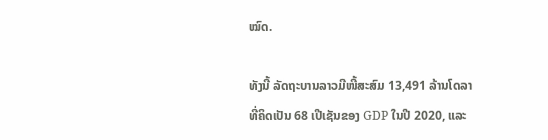ໝົດ.

ທັງນີ້ ລັດຖະບານລາວມີໜີ້ສະສົມ 13,491 ລ້ານໂດລາທີ່ຄິດເປັນ 68 ເປີເຊັນຂອງ GDP ໃນປີ 2020, ແລະ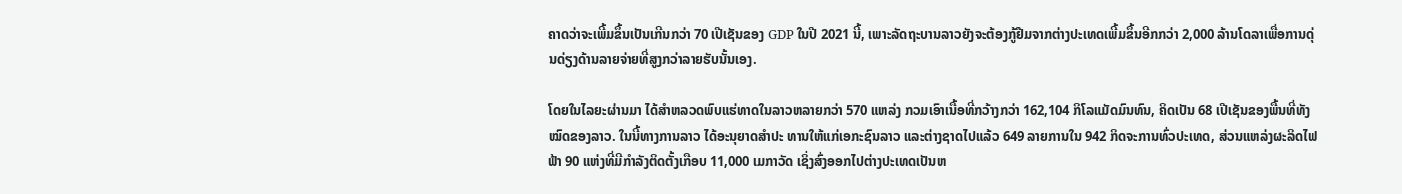ຄາດວ່າຈະເພີ້ມຂຶ້ນເປັນເກີນກວ່າ 70 ເປີເຊັນຂອງ GDP ໃນປີ 2021 ນີ້, ເພາະລັດຖະບານລາວຍັງຈະຕ້ອງກູ້ຢືມຈາກຕ່າງປະເທດເພີ້ມຂຶ້ນອີກກວ່າ 2,000 ລ້ານໂດລາເພື່ອການດຸ່ນດ່ຽງດ້ານລາຍຈ່າຍທີ່ສູງກວ່າລາຍຮັບນັ້ນເອງ.

ໂດຍໃນໄລຍະຜ່ານມາ ໄດ້ສໍາຫລວດພົບແຮ່ທາດໃນລາວຫລາຍກວ່າ 570 ແຫລ່ງ ກວມເອົາເນື້ອທີ່ກວ້າງກວ່າ 162,104 ກິໂລແມັດມົນທົນ, ຄິດເປັນ 68 ເປີເຊັນຂອງພື້ນທີ່ທັງໝົດຂອງລາວ. ໃນນີ້ທາງການລາວ ໄດ້ອະນຸຍາດສໍາປະ ທານໃຫ້ແກ່ເອກະຊົນລາວ ແລະຕ່າງຊາດໄປແລ້ວ 649 ລາຍການໃນ 942 ກິດຈະການທົ່ວປະເທດ, ສ່ວນແຫລ່ງຜະລິດໄຟຟ້າ 90 ແຫ່ງທີ່ມີກໍາລັງຕິດຕັ້ງເກືອບ 11,000 ເມກາວັດ ເຊິ່ງສົ່ງອອກໄປຕ່າງປະເທດເປັນຫ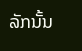ລັກນັ້ນ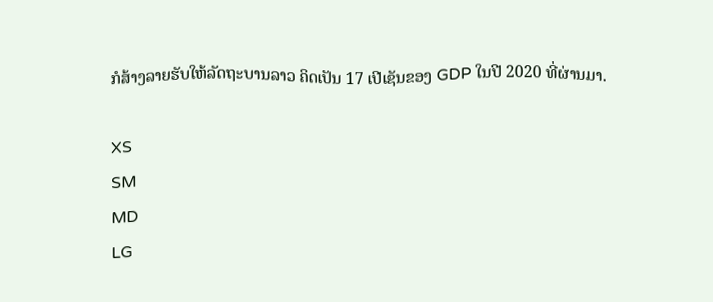ກໍສ້າງລາຍຮັບໃຫ້ລັດຖະບານລາວ ຄິດເປັນ 17 ເປີເຊັນຂອງ GDP ໃນປີ 2020 ທີ່ຜ່ານມາ.

XS
SM
MD
LG